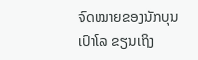ຈົດໝາຍຂອງນັກບຸນເປົາໂລ ຂຽນເຖິງ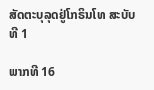ສັດຕະບຸລຸດຢູ່ໂກຣິນໂທ ສະບັບທີ 1

ພາກທີ 16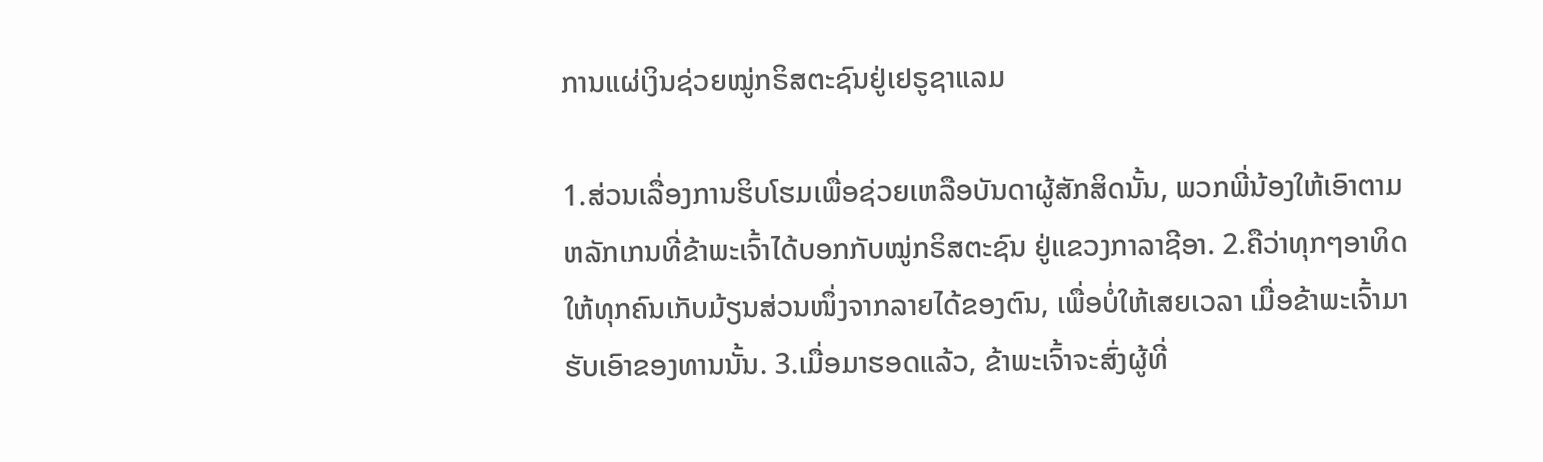ການແຜ່ເງິນຊ່ວຍໝູ່ກຣິສຕະຊົນຢູ່ເຢຣູຊາແລມ

1.ສ່ວນເລື່ອງການຮິບໂຮມເພື່ອຊ່ວຍເຫລືອບັນດາຜູ້ສັກສິດນັ້ນ, ພວກພີ່ນ້ອງໃຫ້ເອົາຕາມຫລັກເກນທີ່ຂ້າພະເຈົ້າໄດ້ບອກກັບໝູ່ກຣິສຕະຊົນ ຢູ່ແຂວງກາລາຊີອາ. 2.ຄືວ່າທຸກໆອາທິດ ໃຫ້ທຸກຄົນເກັບມ້ຽນສ່ວນໜຶ່ງຈາກລາຍໄດ້ຂອງຕົນ, ເພື່ອບໍ່ໃຫ້ເສຍເວລາ ເມື່ອຂ້າພະເຈົ້າມາຮັບເອົາຂອງທານນັ້ນ. 3.ເມື່ອມາຮອດແລ້ວ, ຂ້າພະເຈົ້າຈະສົ່ງຜູ້ທີ່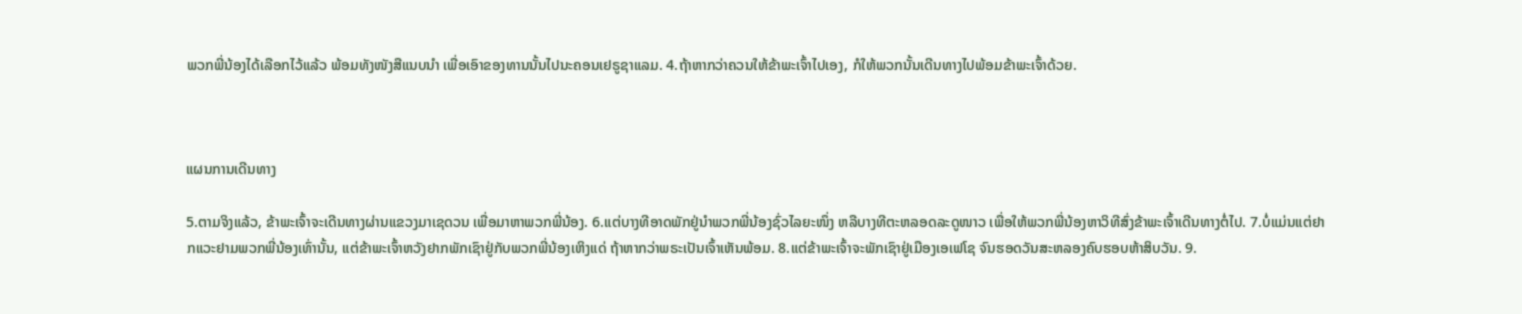ພວກພີ່ນ້ອງໄດ້ເລືອກໄວ້ແລ້ວ ພ້ອມທັງໜັງສືແນບນຳ ເພື່ອເອົາຂອງທານນັ້ນໄປນະຄອນເຢຣູຊາແລມ. 4.ຖ້າຫາກວ່າຄວນໃຫ້ຂ້າພະເຈົ້າໄປເອງ, ກໍໃຫ້ພວກນັ້ນເດີນທາງໄປພ້ອມຂ້າພະເຈົ້າດ້ວຍ.



ແຜນການເດີນທາງ

5.ຕາມຈິງແລ້ວ, ຂ້າພະເຈົ້າຈະເດີນທາງຜ່ານແຂວງມາເຊດວນ ເພື່ອມາຫາພວກພີ່ນ້ອງ. 6.ແຕ່ບາງທີອາດພັກຢູ່ນຳພວກພີ່ນ້ອງຊົ່ວໄລຍະໜຶ່ງ ຫລືບາງທີຕະຫລອດລະດູໜາວ ເພື່ອໃຫ້ພວກພີ່ນ້ອງຫາວິທີສົ່ງຂ້າພະເຈົ້າເດີນທາງຕໍ່ໄປ. 7.ບໍ່ແມ່ນແຕ່ຢາກແວະຢາມພວກພີ່ນ້ອງເທົ່ານັ້ນ, ແຕ່ຂ້າພະເຈົ້າຫວັງຢາກພັກເຊົາຢູ່ກັບພວກພີ່ນ້ອງເຫິງແດ່ ຖ້າຫາກວ່າພຣະເປັນເຈົ້າເຫັນພ້ອມ. 8.ແຕ່ຂ້າພະເຈົ້າຈະພັກເຊົາຢູ່ເມືອງເອເຟໂຊ ຈົນຮອດວັນສະຫລອງຄົບຮອບຫ້າສິບວັນ. 9.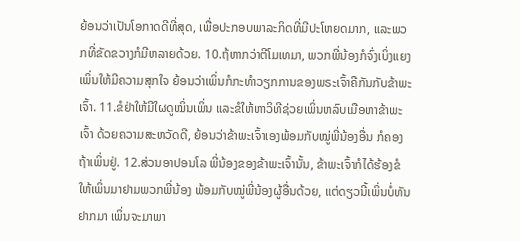ຍ້ອນວ່າເປັນໂອກາດດີທີ່ສຸດ, ເພື່ອປະກອບພາລະກິດທີ່ມີປະໂຫຍດມາກ, ແລະພວກທີ່ຂັດຂວາງກໍມີຫລາຍດ້ວຍ. 10.ຖ້ຫາກວ່າຕີໂມເທມາ, ພວກພີ່ນ້ອງກໍຈົ່ງເບິ່ງແຍງເພິ່ນໃຫ້ມີຄວາມສຸກໃຈ ຍ້ອນວ່າເພິ່ນກໍກະທຳວຽກການຂອງພຣະເຈົ້າຄືກັນກັບຂ້າພະເຈົ້າ. 11.ຂໍຢ່າໃຫ້ມີໃຜດູໝິ່ນເພິ່ນ ແລະຂໍໃຫ້ຫາວິທີຊ່ວຍເພິ່ນຫລົບເມືອຫາຂ້າພະເຈົ້າ ດ້ວຍຄວາມສະຫວັດດີ, ຍ້ອນວ່າຂ້າພະເຈົ້າເອງພ້ອມກັບໝູ່ພີ່ນ້ອງອື່ນ ກໍຄອງຖ້າເພິ່ນຢູ່. 12.ສ່ວນອາປອນໂລ ພີ່ນ້ອງຂອງຂ້າພະເຈົ້ານັ້ນ, ຂ້າພະເຈົ້າກໍໄດ້ຮ້ອງຂໍໃຫ້ເພິ່ນມາຢາມພວກພີ່ນ້ອງ ພ້ອມກັບໝູ່ພີ່ນ້ອງຜູ້ອື່ນດ້ວຍ, ແຕ່ດຽວນີ້ເພິ່ນບໍ່ທັນຢາກມາ ເພິ່ນຈະມາພາ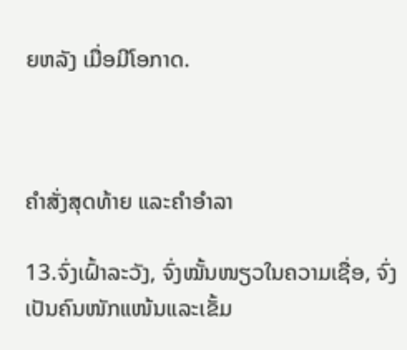ຍຫລັງ ເມື່ອມີໂອກາດ.



ຄຳສັ່ງສຸດທ້າຍ ແລະຄຳອຳລາ

13.ຈົ່ງເຝົ້າລະວັງ, ຈົ່ງໝັ້ນໜຽວໃນຄວາມເຊື່ອ, ຈົ່ງເປັນຄົນໜັກແໜ້ນແລະເຂັ້ມ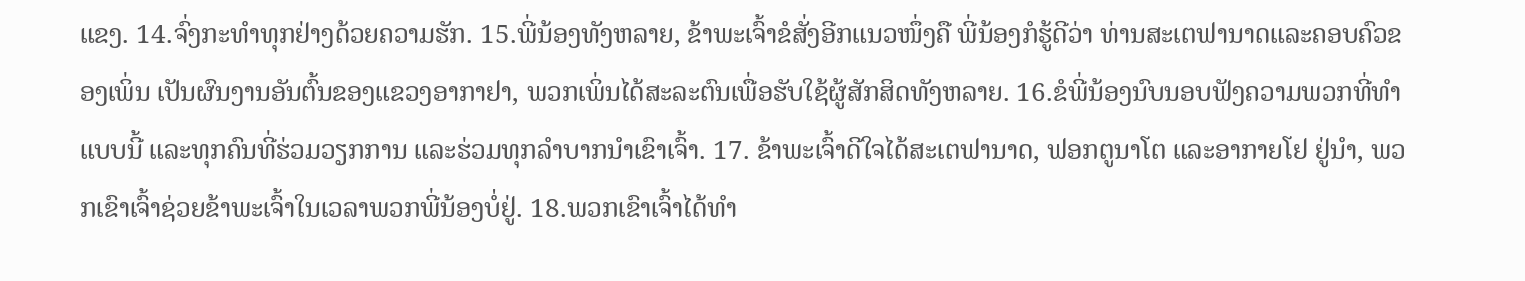ແຂງ. 14.ຈົ່ງກະທຳທຸກຢ່າງດ້ວຍຄວາມຮັກ. 15.ພີ່ນ້ອງທັງຫລາຍ, ຂ້າພະເຈົ້າຂໍສັ່ງອີກແນວໜຶ່ງຄື ພີ່ນ້ອງກໍຮູ້ດີວ່າ ທ່ານສະເຕຟານາດແລະຄອບຄົວຂອງເພິ່ນ ເປັນຜົນງານອັນຕົ້ນຂອງແຂວງອາກາຢາ, ພວກເພິ່ນໄດ້ສະລະຕົນເພື່ອຮັບໃຊ້ຜູ້ສັກສິດທັງຫລາຍ. 16.ຂໍພີ່ນ້ອງນົບນອບຟັງຄວາມພວກທີ່ທຳແບບນີ້ ແລະທຸກຄົນທີ່ຮ່ວມວຽກການ ແລະຮ່ວມທຸກລຳບາກນຳເຂົາເຈົ້າ. 17. ຂ້າພະເຈົ້າດີໃຈໄດ້ສະເຕຟານາດ, ຟອກຕູນາໂຕ ແລະອາກາຍໂຢ ຢູ່ນຳ, ພວກເຂົາເຈົ້າຊ່ວຍຂ້າພະເຈົ້າໃນເວລາພວກພີ່ນ້ອງບໍ່ຢູ່. 18.ພວກເຂົາເຈົ້າໄດ້ທຳ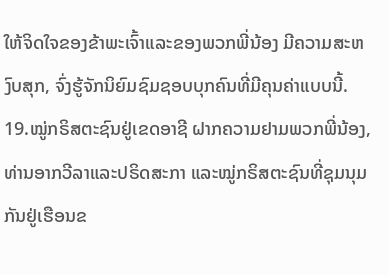ໃຫ້ຈິດໃຈຂອງຂ້າພະເຈົ້າແລະຂອງພວກພີ່ນ້ອງ ມີຄວາມສະຫງົບສຸກ, ຈົ່ງຮູ້ຈັກນິຍົມຊົມຊອບບຸກຄົນທີ່ມີຄຸນຄ່າແບບນີ້. 19.ໝູ່ກຣິສຕະຊົນຢູ່ເຂດອາຊີ ຝາກຄວາມຢາມພວກພີ່ນ້ອງ, ທ່ານອາກວີລາແລະປຣິດສະກາ ແລະໝູ່ກຣິສຕະຊົນທີ່ຊຸມນຸມກັນຢູ່ເຮືອນຂ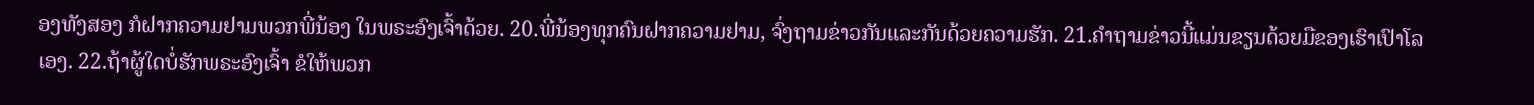ອງທັງສອງ ກໍຝາກຄວາມຢາມພວກພີ່ນ້ອງ ໃນພຣະອົງເຈົ້າດ້ວຍ. 20.ພີ່ນ້ອງທຸກຄົນຝາກຄວາມຢາມ, ຈົ່ງຖາມຂ່າວກັນແລະກັນດ້ວຍຄວາມຮັກ. 21.ຄຳຖາມຂ່າວນີ້ແມ່ນຂຽນດ້ວຍມືຂອງເຮົາເປົາໂລເອງ. 22.ຖ້າຜູ້ໃດບໍ່ຮັກພຣະອົງເຈົ້າ ຂໍໃຫ້ພວກ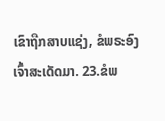ເຂົາຖືກສາບແຊ່ງ, ຂໍພຣະອົງເຈົ້າສະເດັດມາ. 23.ຂໍພ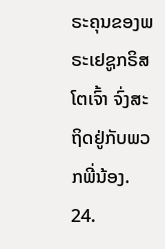ຣະຄຸນຂອງພຣະເຢຊູກຣິສໂຕເຈົ້າ ຈົ່ງສະຖິດຢູ່ກັບພວກພີ່ນ້ອງ. 24.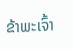ຂ້າພະເຈົ້າ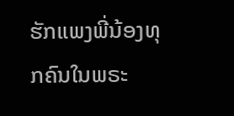ຮັກແພງພີ່ນ້ອງທຸກຄົນໃນພຣະ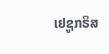ເຢຊູກຣິສ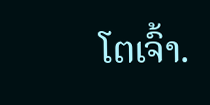ໂຕເຈົ້າ.